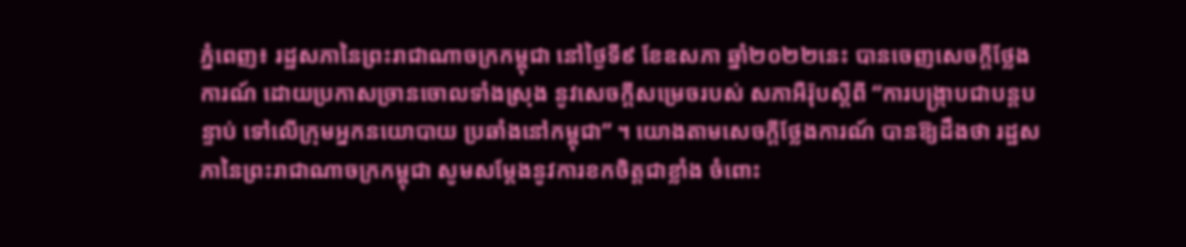ភ្នំពេញ៖ រដ្ឋសភានៃព្រះរាជាណាចក្រកម្ពុជា នៅថ្ងៃទី៩ ខែឧសភា ឆ្នាំ២០២២នេះ បានចេញសេចក្ដីថ្លែងការណ៍ ដោយប្រកាសច្រានចោលទាំងស្រុង នូវសេចក្ដីសម្រេចរបស់ សភាអឺរ៉ុបស្តីពី “ការបង្រ្កាបជាបន្តបន្ទាប់ ទៅលើក្រុមអ្នកនយោបាយ ប្រឆាំងនៅកម្ពុជា” ។ យោងតាមសេចក្ដីថ្លែងការណ៍ បានឱ្យដឹងថា រដ្ឋសភានៃព្រះរាជាណាចក្រកម្ពុជា សូមសម្តែងនូវការខកចិត្តជាខ្លាំង ចំពោះ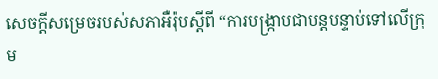សេចក្តីសម្រេចរបស់សភាអឺរ៉ុបស្តីពី “ការបង្រ្កាបជាបន្តបន្ទាប់ទៅលើក្រុម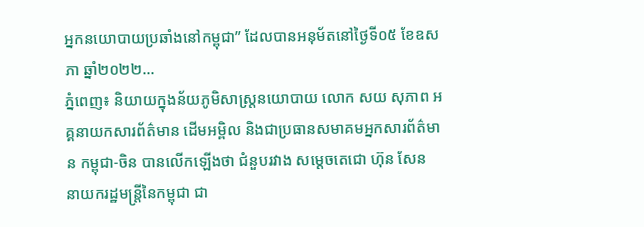អ្នកនយោបាយប្រឆាំងនៅកម្ពុជា” ដែលបានអនុម័តនៅថ្ងៃទី០៥ ខែឧសភា ឆ្នាំ២០២២...
ភ្នំពេញ៖ និយាយក្នុងន័យភូមិសាស្រ្តនយោបាយ លោក សយ សុភាព អគ្គនាយកសារព័ត៌មាន ដើមអម្ពិល និងជាប្រធានសមាគមអ្នកសារព័ត៌មាន កម្ពុជា-ចិន បានលើកឡើងថា ជំនួបរវាង សម្ដេចតេជោ ហ៊ុន សែន នាយករដ្ឋមន្រ្តីនៃកម្ពុជា ជា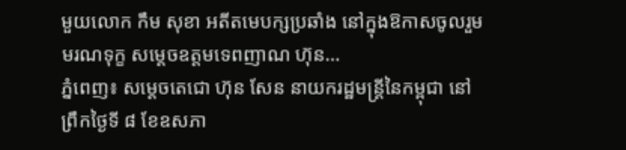មួយលោក កឹម សុខា អតីតមេបក្សប្រឆាំង នៅក្នុងឱកាសចូលរួមមរណទុក្ខ សម្តេចឧត្តមទេពញាណ ហ៊ុន...
ភ្នំពេញ៖ សម្តេចតេជោ ហ៊ុន សែន នាយករដ្ឋមន្ត្រីនៃកម្ពុជា នៅព្រឹកថ្ងៃទី ៨ ខែឧសភា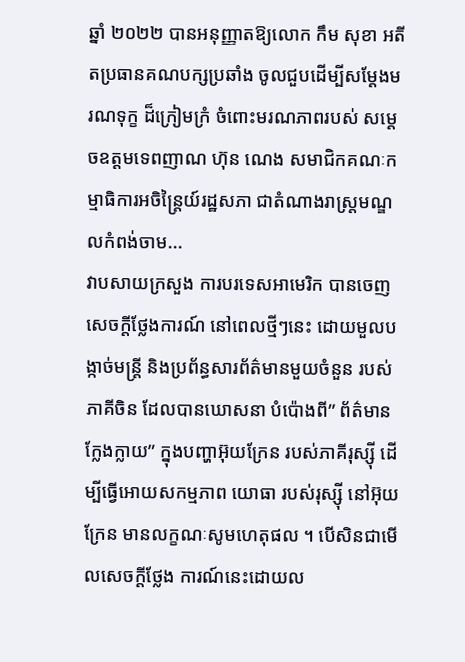ឆ្នាំ ២០២២ បានអនុញ្ញាតឱ្យលោក កឹម សុខា អតីតប្រធានគណបក្សប្រឆាំង ចូលជួបដើម្បីសម្តែងមរណទុក្ខ ដ៏ក្រៀមក្រំ ចំពោះមរណភាពរបស់ សម្តេចឧត្តមទេពញាណ ហ៊ុន ណេង សមាជិកគណៈកម្មាធិការអចិន្ត្រៃយ៍រដ្ឋសភា ជាតំណាងរាស្ត្រមណ្ឌលកំពង់ចាម...
វាបសាយក្រសួង ការបរទេសអាមេរិក បានចេញសេចក្តីថ្លែងការណ៍ នៅពេលថ្មីៗនេះ ដោយមួលបង្កាច់មន្ត្រី និងប្រព័ន្ធសារព័ត៌មានមួយចំនួន របស់ភាគីចិន ដែលបានឃោសនា បំប៉ោងពី” ព័ត៌មានក្លែងក្លាយ” ក្នុងបញ្ហាអ៊ុយក្រែន របស់ភាគីរុស្ស៊ី ដើម្បីធ្វើអោយសកម្មភាព យោធា របស់រុស្ស៊ី នៅអ៊ុយក្រែន មានលក្ខណៈសូមហេតុផល ។ បើសិនជាមើលសេចក្តីថ្លែង ការណ៍នេះដោយល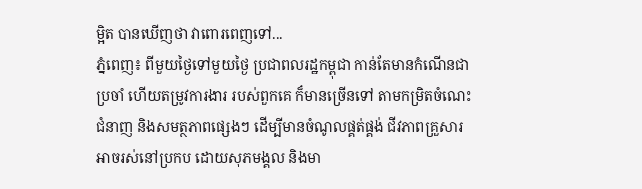ម្អិត បានឃើញថា វាពោរពេញទៅ...
ភ្នំពេញ៖ ពីមួយថ្ងៃទៅមួយថ្ងៃ ប្រជាពលរដ្ឋកម្ពុជា កាន់តែមានកំណើនជាប្រចាំ ហើយតម្រូវការងារ របស់ពួកគេ ក៏មានច្រើនទៅ តាមកម្រិតចំណេះជំនាញ និងសមត្ថភាពផ្សេងៗ ដើម្បីមានចំណូលផ្គត់ផ្គង់ ជីវភាពគ្រួសារ អាចរស់នៅប្រកប ដោយសុភមង្គល និងមា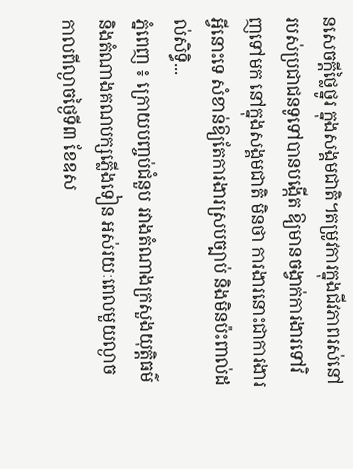នសេចក្តីថ្លៃថ្នូរ ក្នុងសង្គមជាតិ។តម្រូវការក្នុងជីវភាពរស់នៅ របស់ប្រជាជនទូទៅបានបង្កើត ឱ្យមានចង្វាក់ការងារទៅវិញទៅមក នៅក្នុងសង្គមជាតិ មិនថា ការងារនោះជាការងារអ្វីនោះទេ សំខាន់ឱ្យតែការងារស្របច្បាប់ និងមិនប៉ះពាល់ដល់សិទ្ធិ...
ភ្នំពេញ ៖ ក្រោយបញ្ចប់ជំនួប រវាងតំណាងក្រសួងយុត្តិធម៌ និងតំណាងគណបក្សភ្លើងទៀន អស់រយៈពេលមួយល្ងាច កាលពីល្ងាចថ្ងៃទី៣ ខែឧស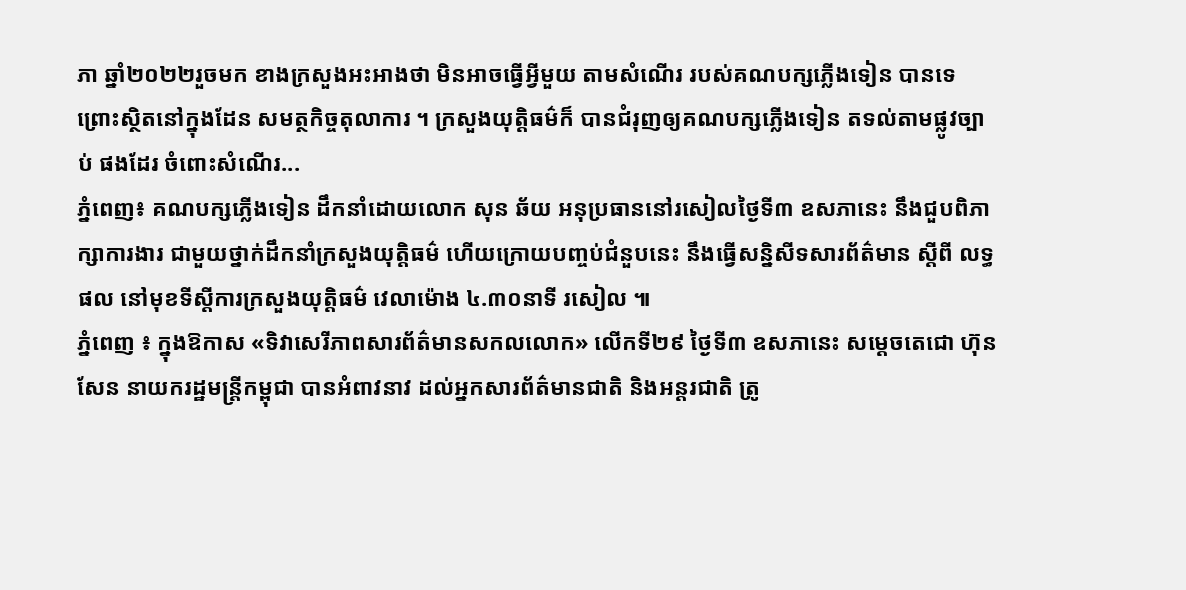ភា ឆ្នាំ២០២២រួចមក ខាងក្រសួងអះអាងថា មិនអាចធ្វើអ្វីមួយ តាមសំណើរ របស់គណបក្សភ្លើងទៀន បានទេ ព្រោះស្ថិតនៅក្នុងដែន សមត្ថកិច្ចតុលាការ ។ ក្រសួងយុត្តិធម៌ក៏ បានជំរុញឲ្យគណបក្សភ្លើងទៀន តទល់តាមផ្លូវច្បាប់ ផងដែរ ចំពោះសំណើរ...
ភ្នំពេញ៖ គណបក្សភ្លើងទៀន ដឹកនាំដោយលោក សុន ឆ័យ អនុប្រធាននៅរសៀលថ្ងៃទី៣ ឧសភានេះ នឹងជួបពិភាក្សាការងារ ជាមួយថ្នាក់ដឹកនាំក្រសួងយុត្តិធម៌ ហើយក្រោយបញ្ចប់ជំនួបនេះ នឹងធ្វើសន្និសីទសារព័ត៌មាន ស្តីពី លទ្ធផល នៅមុខទីស្តីការក្រសួងយុត្តិធម៌ វេលាម៉ោង ៤.៣០នាទី រសៀល ៕
ភ្នំពេញ ៖ ក្នុងឱកាស «ទិវាសេរីភាពសារព័ត៌មានសកលលោក» លើកទី២៩ ថ្ងៃទី៣ ឧសភានេះ សម្ដេចតេជោ ហ៊ុន សែន នាយករដ្ឋមន្ដ្រីកម្ពុជា បានអំពាវនាវ ដល់អ្នកសារព័ត៌មានជាតិ និងអន្ដរជាតិ ត្រូ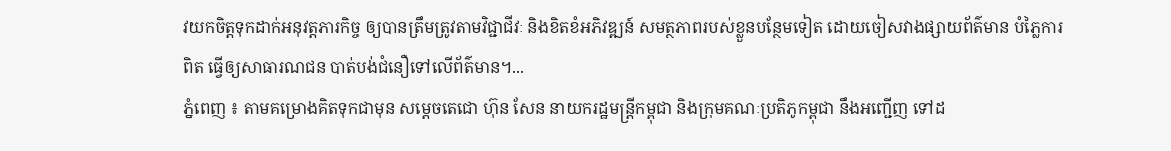វយកចិត្តទុកដាក់អនុវត្តភារកិច្ច ឲ្យបានត្រឹមត្រូវតាមវិជ្ជាជីវៈ និងខិតខំអភិវឌ្ឍន៍ សមត្ថភាពរបស់ខ្លួនបន្ថែមទៀត ដោយចៀសវាងផ្សាយព័ត៌មាន បំភ្លៃការពិត ធ្វើឲ្យសាធារណជន បាត់បង់ជំនឿទៅលើព័ត៌មាន។...
ភ្នំពេញ ៖ តាមគម្រោងគិតទុកជាមុន សម្ដេចតេជោ ហ៊ុន សែន នាយករដ្ឋមន្ដ្រីកម្ពុជា និងក្រុមគណៈប្រតិភូកម្ពុជា នឹងអញ្ជើញ ទៅដ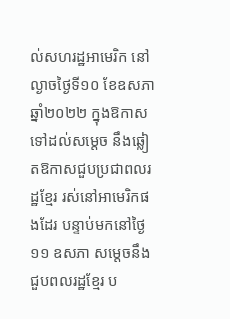ល់សហរដ្ឋអាមេរិក នៅល្ងាចថ្ងៃទី១០ ខែឧសភា ឆ្នាំ២០២២ ក្នុងឱកាសទៅដល់សម្តេច នឹងឆ្លៀតឱកាសជួបប្រជាពលរដ្ឋខ្មែរ រស់នៅអាមេរិកផងដែរ បន្ទាប់មកនៅថ្ងៃ១១ ឧសភា សម្តេចនឹងជួបពលរដ្ឋខ្មែរ ប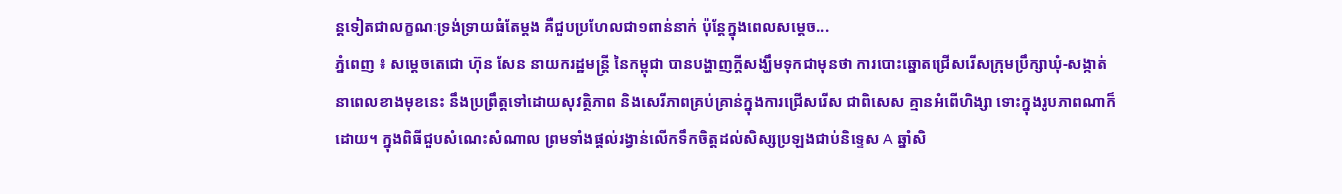ន្តទៀតជាលក្ខណៈទ្រង់ទ្រាយធំតែម្តង គឺជួបប្រហែលជា១ពាន់នាក់ ប៉ុន្តែក្នុងពេលសម្តេច...
ភ្នំពេញ ៖ សម្ដេចតេជោ ហ៊ុន សែន នាយករដ្ឋមន្ដ្រី នៃកម្ពុជា បានបង្ហាញក្តីសង្ឃឹមទុកជាមុនថា ការបោះឆ្នោតជ្រើសរើសក្រុមប្រឹក្សាឃុំ-សង្កាត់ នាពេលខាងមុខនេះ នឹងប្រព្រឹត្តទៅដោយសុវត្ថិភាព និងសេរីភាពគ្រប់គ្រាន់ក្នុងការជ្រើសរើស ជាពិសេស គ្មានអំពើហិង្សា ទោះក្នុងរូបភាពណាក៏ដោយ។ ក្នុងពិធីជួបសំណេះសំណាល ព្រមទាំងផ្តល់រង្វាន់លើកទឹកចិត្តដល់សិស្សប្រឡងជាប់និទ្ទេស A ឆ្នាំសិ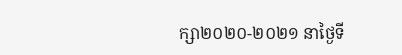ក្សា២០២០-២០២១ នាថ្ងៃទី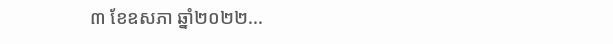៣ ខែឧសភា ឆ្នាំ២០២២...